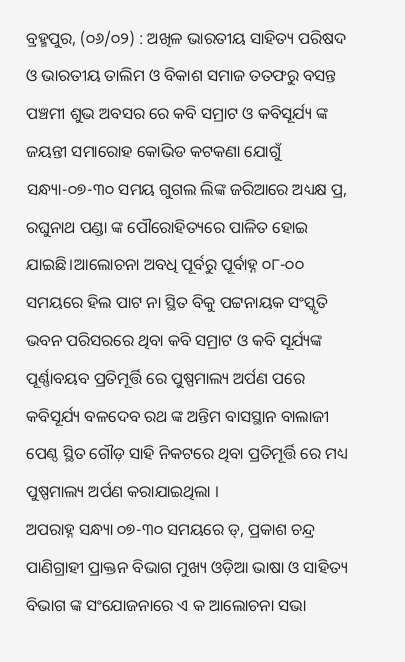ବ୍ରହ୍ମପୁର, (୦୬/୦୨) : ଅଖିଳ ଭାରତୀୟ ସାହିତ୍ୟ ପରିଷଦ ଓ ଭାରତୀୟ ତାଲିମ ଓ ବିକାଶ ସମାଜ ତତଫରୁ ବସନ୍ତ ପଞ୍ଚମୀ ଶୁଭ ଅବସର ରେ କବି ସମ୍ରାଟ ଓ କବିସୂର୍ଯ୍ୟ ଙ୍କ ଜୟନ୍ତୀ ସମାରୋହ କୋଭିଡ କଟକଣା ଯୋଗୁଁ ସନ୍ଧ୍ୟା-୦୭-୩୦ ସମୟ ଗୁଗଲ ଲିଙ୍କ ଜରିଆରେ ଅଧ୍ୟକ୍ଷ ପ୍ର, ରଘୁନାଥ ପଣ୍ଡା ଙ୍କ ପୌରୋହିତ୍ୟରେ ପାଳିତ ହୋଇ ଯାଇଛି।ଆଲୋଚନା ଅବଧି ପୂର୍ବରୁ ପୂର୍ବାହ୍ନ ୦୮-୦୦ ସମୟରେ ହିଲ ପାଟ ନା ସ୍ଥିତ ବିକୁ ପଟ୍ଟନାୟକ ସଂସ୍କୃତି ଭବନ ପରିସରରେ ଥିବା କବି ସମ୍ରାଟ ଓ କବି ସୂର୍ଯ୍ୟଙ୍କ ପୂର୍ଣ୍ଣାବୟବ ପ୍ରତିମୂର୍ତ୍ତି ରେ ପୁଷ୍ପମାଲ୍ୟ ଅର୍ପଣ ପରେ କବିସୂର୍ଯ୍ୟ ବଳଦେବ ରଥ ଙ୍କ ଅନ୍ତିମ ବାସସ୍ଥାନ ବାଲାଜୀ ପେଣ୍ଠ ସ୍ଥିତ ଗୌଡ଼ ସାହି ନିକଟରେ ଥିବା ପ୍ରତିମୂର୍ତ୍ତି ରେ ମଧ୍ୟ ପୁଷ୍ପମାଲ୍ୟ ଅର୍ପଣ କରାଯାଇଥିଲା ।
ଅପରାହ୍ନ ସନ୍ଧ୍ୟା ୦୭-୩୦ ସମୟରେ ଡ୍, ପ୍ରକାଶ ଚନ୍ଦ୍ର ପାଣିଗ୍ରାହୀ ପ୍ରାକ୍ତନ ବିଭାଗ ମୁଖ୍ୟ ଓଡ଼ିଆ ଭାଷା ଓ ସାହିତ୍ୟ ବିଭାଗ ଙ୍କ ସଂଯୋଜନାରେ ଏ କ ଆଲୋଚନା ସଭା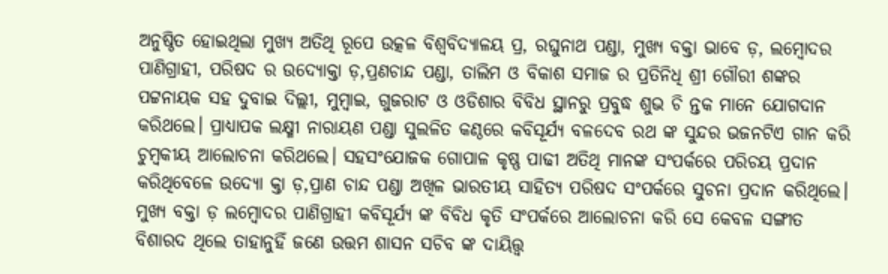ଅନୁଷ୍ଠିତ ହୋଇଥିଲା ମୁଖ୍ୟ ଅତିଥି ରୂପେ ଉତ୍କଳ ବିଶ୍ଵବିଦ୍ୟାଳୟ ପ୍ର, ରଘୁନାଥ ପଣ୍ଡା, ମୁଖ୍ୟ ବକ୍ତା ଭାବେ ଡ଼, ଲମ୍ବୋଦର ପାଣିଗ୍ରାହୀ, ପରିଷଦ ର ଉଦ୍ୟୋକ୍ତା ଡ଼,ପ୍ରଣଚାନ୍ଦ ପଣ୍ଡା, ତାଲିମ ଓ ବିକାଶ ସମାଜ ର ପ୍ରତିନିଧି ଶ୍ରୀ ଗୌରୀ ଶଙ୍କର ପଟ୍ଟନାୟକ ସହ ଦୁବାଇ ଦିଲ୍ଲୀ, ମୁମ୍ବାଇ, ଗୁଜରାଟ ଓ ଓଡିଶାର ବିବିଧ ସ୍ଥାନରୁ ପ୍ରବୁଦ୍ଧ ଶୁଭ ଚି ନ୍ତକ ମାନେ ଯୋଗଦାନ କରିଥଲେ। ପ୍ରାଧ୍ୟାପକ ଲକ୍ଷ୍ମୀ ନାରାୟଣ ପଣ୍ଡା ସୁଲଳିତ କଣ୍ଠରେ କବିସୂର୍ଯ୍ୟ ବଳଦେବ ରଥ ଙ୍କ ସୁନ୍ଦର ଭଜନଟିଏ ଗାନ କରି ଚୁମ୍ବକୀୟ ଆଲୋଚନା କରିଥଲେ। ସହସଂଯୋଜକ ଗୋପାଳ କୃଷ୍ଣ ପାଢୀ ଅତିଥି ମାନଙ୍କ ସଂପର୍କରେ ପରିଚୟ ପ୍ରଦାନ କରିଥିବେଳେ ଉଦ୍ୟୋ କ୍ତା ଡ଼,ପ୍ରାଣ ଚାନ୍ଦ ପଣ୍ଡା ଅଖିଳ ଭାରତୀୟ ସାହିତ୍ୟ ପରିଷଦ ସଂପର୍କରେ ସୁଚନା ପ୍ରଦାନ କରିଥିଲେ। ମୁଖ୍ୟ ବକ୍ତା ଡ଼ ଲମ୍ବୋଦର ପାଣିଗ୍ରାହୀ କବିସୂର୍ଯ୍ୟ ଙ୍କ ବିବିଧ କୃତି ସଂପର୍କରେ ଆଲୋଚନା କରି ସେ କେବଳ ସଙ୍ଗୀତ ବିଶାରଦ ଥିଲେ ତାହାନୁହିଁ ଜଣେ ଉତ୍ତମ ଶାସନ ସଚିବ ଙ୍କ ଦାୟିତ୍ତ୍ଵ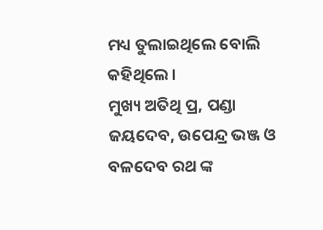ମଧ୍ୟ ତୁଲାଇଥିଲେ ବୋଲି କହିଥିଲେ ।
ମୁଖ୍ୟ ଅତିଥି ପ୍ର, ପଣ୍ଡା ଜୟଦେବ, ଉପେନ୍ଦ୍ର ଭଞ୍ଜ ଓ ବଳଦେବ ରଥ ଙ୍କ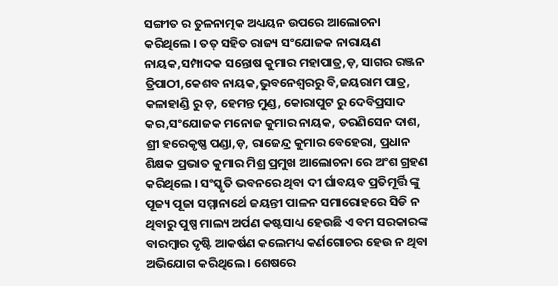ସଙ୍ଗୀତ ର ତୁଳନାତ୍ମକ ଅଧ୍ୟୟନ ଉପରେ ଆଲୋଚନା କରିଥିଲେ । ତତ୍ ସହିତ ରାଜ୍ୟ ସଂଯୋଜକ ନାରାୟଣ ନାୟକ,ସମ୍ପାଦକ ସନ୍ତୋଷ କୁମାର ମହାପାତ୍ର,ଡ଼, ସାଗର ରଞ୍ଜନ ତ୍ରିପାଠୀ,କେଶବ ନାୟକ,ଭୁବନେଶ୍ୱରରୁ ବି,ଜୟରାମ ପାତ୍ର, କଳାହାଣ୍ଡି ରୁ ଡ଼, ହେମନ୍ତ ମୁଣ୍ଡ, କୋରାପୁଟ ରୁ ଦେବିପ୍ରସାଦ କର,ସଂଯୋଜକ ମନୋଜ କୁମାର ନାୟକ, ତରଣିସେନ ଦାଶ, ଶ୍ରୀ ହରେକୃଷ୍ଣ ପଣ୍ଡା,ଡ଼, ରାଜେନ୍ଦ୍ର କୁମାର ବେହେରା, ପ୍ରଧାନ ଶିକ୍ଷକ ପ୍ରଭାତ କୁମାର ମିଶ୍ର ପ୍ରମୁଖ ଆଲୋଚନା ରେ ଅଂଶ ଗ୍ରହଣ କରିଥିଲେ । ସଂସ୍କୃତି ଭବନରେ ଥିବା ଦୀ ର୍ଘାବୟବ ପ୍ରତିମୂର୍ତ୍ତି ଙ୍କୁ ପୂଜ୍ୟ ପୂଜା ସମ୍ମାନାର୍ଥେ ଜୟନ୍ତୀ ପାଳନ ସମାରୋହରେ ସିଡି ନ ଥିବାରୁ ପୁଷ୍ପ ମାଲ୍ୟ ଅର୍ପଣ କଷ୍ଟସାଧ୍ୟ ହେଉଛି ଏ ବମ ସରକାରଙ୍କ ବାରମ୍ବାର ଦୃଷ୍ଟି ଆକର୍ଷଣ କଲେମଧ୍ୟ କର୍ଣଗୋଚର ହେଉ ନ ଥିବା ଅଭିଯୋଗ କରିଥିଲେ । ଶେଷରେ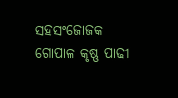ସହସଂଜୋଜକ ଗୋପାଳ କୃଷ୍ଣ ପାଢୀ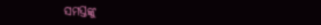ସମସ୍ତଙ୍କୁ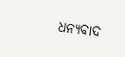ଧନ୍ୟବାଦ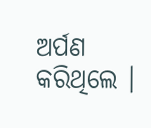ଅର୍ପଣ କରିଥିଲେ ।